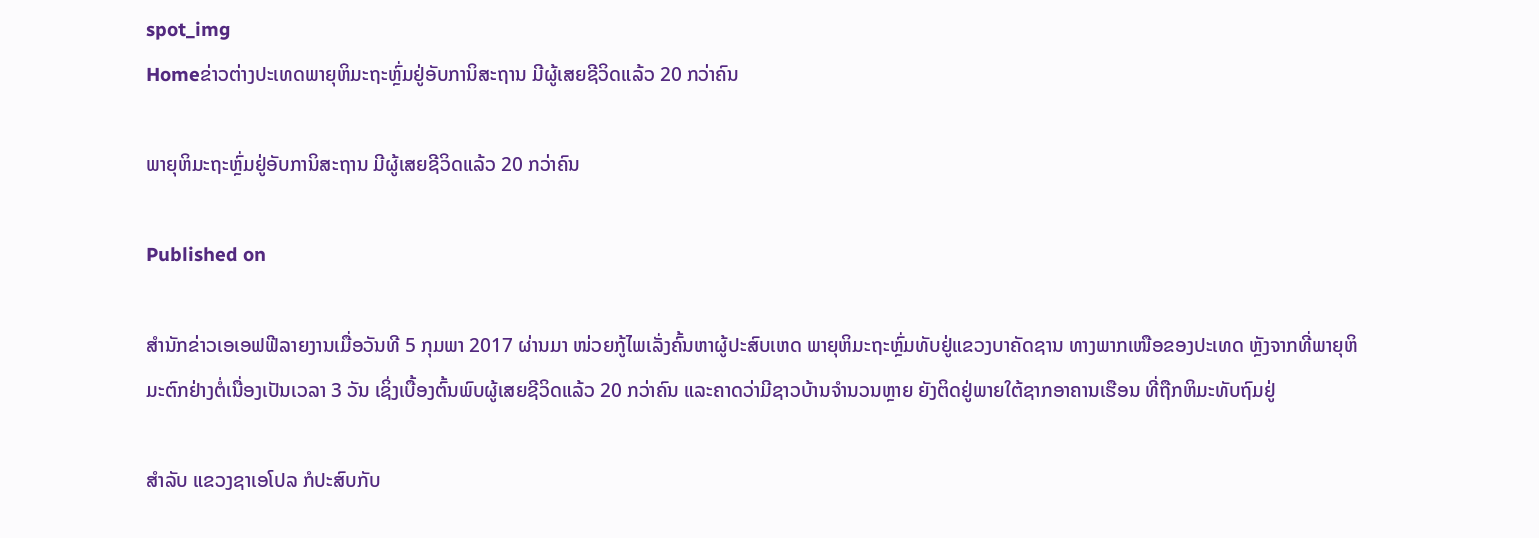spot_img
Homeຂ່າວຕ່າງປະເທດພາຍຸຫິມະຖະຫຼົ່ມຢູ່ອັບການິສະຖານ ມີຜູ້ເສຍຊີວິດແລ້ວ 20 ກວ່າຄົນ

ພາຍຸຫິມະຖະຫຼົ່ມຢູ່ອັບການິສະຖານ ມີຜູ້ເສຍຊີວິດແລ້ວ 20 ກວ່າຄົນ

Published on

ສຳນັກຂ່າວເອເອຟຟີລາຍງານເມື່ອວັນທີ 5 ກຸມພາ 2017 ຜ່ານມາ ໜ່ວຍກູ້ໄພເລັ່ງຄົ້ນຫາຜູ້ປະສົບເຫດ ພາຍຸຫິມະຖະຫຼົ່ມທັບຢູ່ແຂວງບາຄັດຊານ ທາງພາກເໜືອຂອງປະເທດ ຫຼັງຈາກທີ່ພາຍຸຫິມະຕົກຢ່າງຕໍ່ເນື່ອງເປັນເວລາ 3 ວັນ ເຊິ່ງເບື້ອງຕົ້ນພົບຜູ້ເສຍຊີວິດແລ້ວ 20 ກວ່າຄົນ ແລະຄາດວ່າມີຊາວບ້ານຈຳນວນຫຼາຍ ຍັງຕິດຢູ່ພາຍໃຕ້ຊາກອາຄານເຮືອນ ທີ່ຖືກຫິມະທັບຖົມຢູ່

ສຳລັບ ແຂວງຊາເອໂປລ ກໍປະສົບກັບ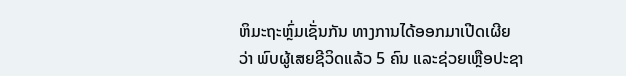ຫິມະຖະຫຼົ່ມເຊັ່ນກັນ ທາງການໄດ້ອອກມາເປີດເຜີຍວ່າ ພົບຜູ້ເສຍຊີວິດແລ້ວ 5 ຄົນ ແລະຊ່ວຍເຫຼືອປະຊາ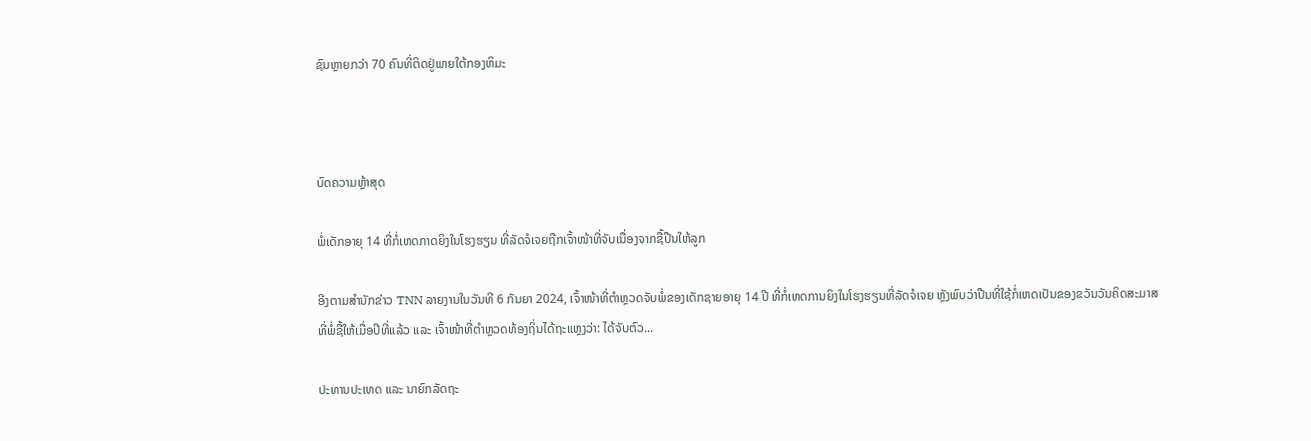ຊົນຫຼາຍກວ່າ 70 ຄົນທີ່ຕິດຢູ່ພາຍໃຕ້ກອງຫິມະ



ບົດຄວາມຫຼ້າສຸດ

ພໍ່ເດັກອາຍຸ 14 ທີ່ກໍ່ເຫດກາດຍິງໃນໂຮງຮຽນ ທີ່ລັດຈໍເຈຍຖືກເຈົ້າໜ້າທີ່ຈັບເນື່ອງຈາກຊື້ປືນໃຫ້ລູກ

ອີງຕາມສຳນັກຂ່າວ TNN ລາຍງານໃນວັນທີ 6 ກັນຍາ 2024, ເຈົ້າໜ້າທີ່ຕຳຫຼວດຈັບພໍ່ຂອງເດັກຊາຍອາຍຸ 14 ປີ ທີ່ກໍ່ເຫດການຍິງໃນໂຮງຮຽນທີ່ລັດຈໍເຈຍ ຫຼັງພົບວ່າປືນທີ່ໃຊ້ກໍ່ເຫດເປັນຂອງຂວັນວັນຄິດສະມາສທີ່ພໍ່ຊື້ໃຫ້ເມື່ອປີທີ່ແລ້ວ ແລະ ເຈົ້າໜ້າທີ່ຕຳຫຼວດທ້ອງຖິ່ນໄດ້ຖະແຫຼງວ່າ: ໄດ້ຈັບຕົວ...

ປະທານປະເທດ ແລະ ນາຍົກລັດຖະ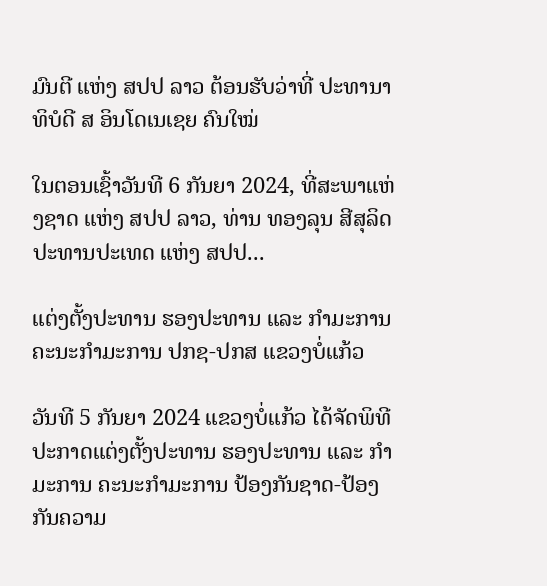ມົນຕີ ແຫ່ງ ສປປ ລາວ ຕ້ອນຮັບວ່າທີ່ ປະທານາທິບໍດີ ສ ອິນໂດເນເຊຍ ຄົນໃໝ່

ໃນຕອນເຊົ້າວັນທີ 6 ກັນຍາ 2024, ທີ່ສະພາແຫ່ງຊາດ ແຫ່ງ ສປປ ລາວ, ທ່ານ ທອງລຸນ ສີສຸລິດ ປະທານປະເທດ ແຫ່ງ ສປປ...

ແຕ່ງຕັ້ງປະທານ ຮອງປະທານ ແລະ ກຳມະການ ຄະນະກຳມະການ ປກຊ-ປກສ ແຂວງບໍ່ແກ້ວ

ວັນທີ 5 ກັນຍາ 2024 ແຂວງບໍ່ແກ້ວ ໄດ້ຈັດພິທີປະກາດແຕ່ງຕັ້ງປະທານ ຮອງປະທານ ແລະ ກຳມະການ ຄະນະກຳມະການ ປ້ອງກັນຊາດ-ປ້ອງກັນຄວາມ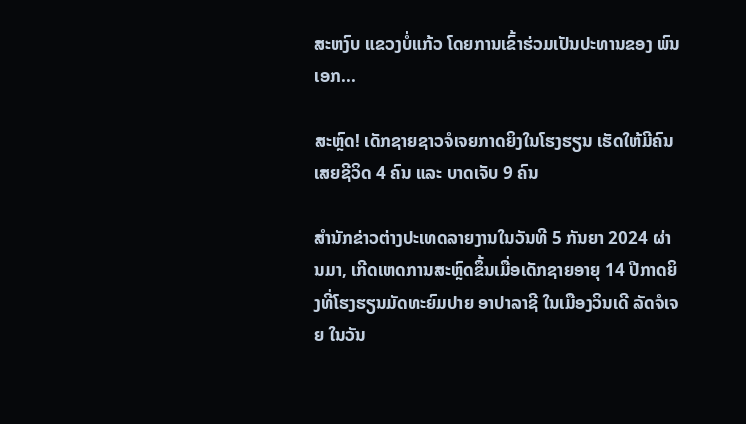ສະຫງົບ ແຂວງບໍ່ແກ້ວ ໂດຍການເຂົ້າຮ່ວມເປັນປະທານຂອງ ພົນເອກ...

ສະຫຼົດ! ເດັກຊາຍຊາວຈໍເຈຍກາດຍິງໃນໂຮງຮຽນ ເຮັດໃຫ້ມີຄົນເສຍຊີວິດ 4 ຄົນ ແລະ ບາດເຈັບ 9 ຄົນ

ສຳນັກຂ່າວຕ່າງປະເທດລາຍງານໃນວັນທີ 5 ກັນຍາ 2024 ຜ່ານມາ, ເກີດເຫດການສະຫຼົດຂຶ້ນເມື່ອເດັກຊາຍອາຍຸ 14 ປີກາດຍິງທີ່ໂຮງຮຽນມັດທະຍົມປາຍ ອາປາລາຊີ ໃນເມືອງວິນເດີ ລັດຈໍເຈຍ ໃນວັນ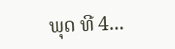ພຸດ ທີ 4...